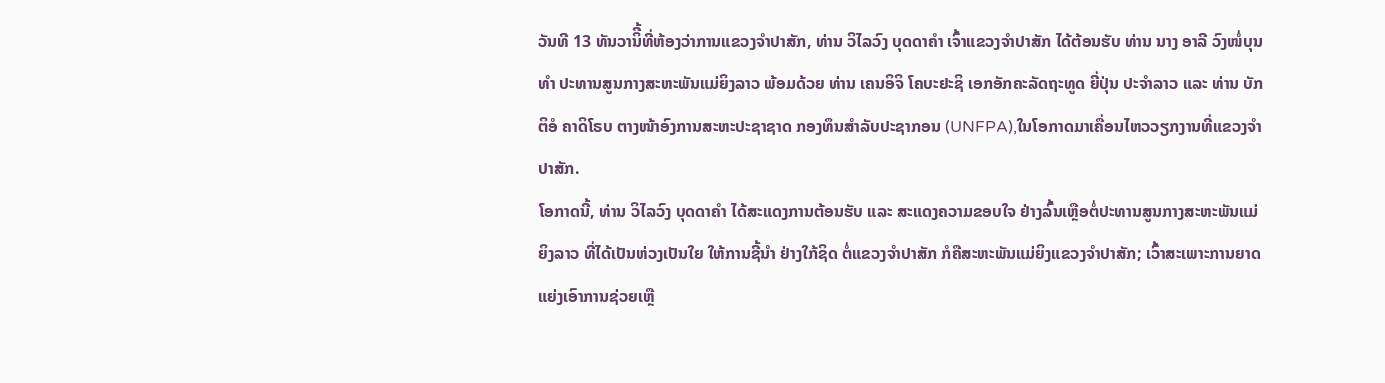ວັນທີ 13 ທັນວານິີ້ທີ່ຫ້ອງວ່າການແຂວງຈຳປາສັກ, ທ່ານ ວິໄລວົງ ບຸດດາຄໍາ ເຈົ້າແຂວງຈຳປາສັກ ໄດ້ຕ້ອນຮັບ ທ່ານ ນາງ ອາລີ ວົງໜໍ່ບຸນທໍາ ປະທານສູນກາງສະຫະພັນແມ່ຍິງລາວ ພ້ອມດ້ວຍ ທ່ານ ເຄນອິຈິ ໂຄບະຢະຊິ ເອກອັກຄະລັດຖະທູດ ຍີ່ປຸ່ນ ປະຈໍາລາວ ແລະ ທ່ານ ບັກຕິອໍ ຄາດິໂຣບ ຕາງໜ້າອົງການສະຫະປະຊາຊາດ ກອງທຶນສໍາລັບປະຊາກອນ (UNFPA),ໃນໂອກາດມາເຄື່ອນໄຫວວຽກງານທີ່ແຂວງຈຳປາສັກ.
ໂອກາດນີ້, ທ່ານ ວິໄລວົງ ບຸດດາຄໍາ ໄດ້ສະແດງການຕ້ອນຮັບ ແລະ ສະແດງຄວາມຂອບໃຈ ຢ່າງລົ້ນເຫຼືອຕໍ່ປະທານສູນກາງສະຫະພັນແມ່ຍິງລາວ ທີ່ໄດ້ເປັນຫ່ວງເປັນໃຍ ໃຫ້ການຊີ້ນໍາ ຢ່າງໃກ້ຊິດ ຕໍ່ແຂວງຈຳປາສັກ ກໍຄືສະຫະພັນແມ່ຍິງແຂວງຈໍາປາສັກ; ເວົ້າສະເພາະການຍາດແຍ່ງເອົາການຊ່ວຍເຫຼື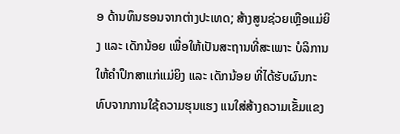ອ ດ້ານທຶນຮອນຈາກຕ່າງປະເທດ; ສ້າງສູນຊ່ວຍເຫຼືອແມ່ຍິງ ແລະ ເດັກນ້ອຍ ເພື່ອໃຫ້ເປັນສະຖານທີ່ສະເພາະ ບໍລິການໃຫ້ຄໍາປຶກສາແກ່ແມ່ຍິງ ແລະ ເດັກນ້ອຍ ທີ່ໄດ້ຮັບຜົນກະທົບຈາກການໃຊ້ຄວາມຮຸນແຮງ ແນໃສ່ສ້າງຄວາມເຂັ້ມແຂງ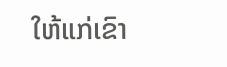ໃຫ້ແກ່ເຂົາ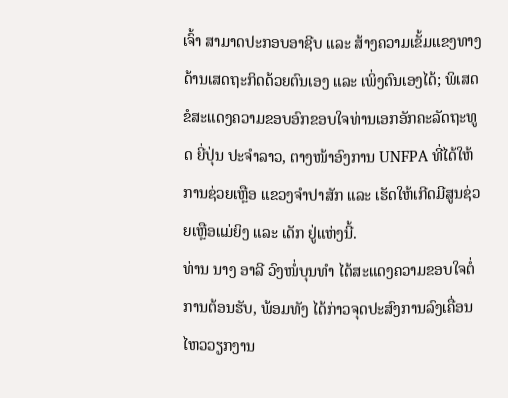ເຈົ້າ ສາມາດປະກອບອາຊີບ ແລະ ສ້າງຄວາມເຂັ້ມແຂງທາງດ້ານເສດຖະກິດດ້ວຍຕົນເອງ ແລະ ເພິ່ງຕົນເອງໄດ້; ພິເສດ ຂໍສະແດງຄວາມຂອບອົກຂອບໃຈທ່ານເອກອັກຄະລັດຖະທູດ ຍີ່ປຸ່ນ ປະຈໍາລາວ, ຕາງໜ້າອົງການ UNFPA ທີ່ໄດ້ໃຫ້ການຊ່ວຍເຫຼືອ ແຂວງຈຳປາສັກ ແລະ ເຮັດໃຫ້ເກີດມີສູນຊ່ວຍເຫຼືອແມ່ຍິງ ແລະ ເດັກ ຢູ່ແຫ່ງນີ້.
ທ່ານ ນາງ ອາລີ ວົງໜໍ່ບຸນທໍາ ໄດ້ສະແດງຄວາມຂອບໃຈຕໍ່ການຕ້ອນຮັບ, ພ້ອມທັງ ໄດ້ກ່າວຈຸດປະສົງການລົງເຄື່ອນໄຫວວຽກງານ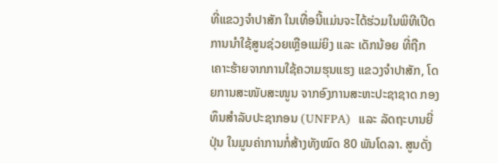ທີ່ແຂວງຈໍາປາສັກ ໃນເທື່ອນີ້ແມ່ນຈະໄດ້ຮ່ວມໃນພິທີເປີດການນໍາໃຊ້ສູນຊ່ວຍເຫຼືອແມ່ຍິງ ແລະ ເດັກນ້ອຍ ທີ່ຖືກເຄາະຮ້າຍຈາກການໃຊ້ຄວາມຮຸນແຮງ ແຂວງຈໍາປາສັກ, ໂດຍການສະໜັບສະໜູນ ຈາກອົງການສະຫະປະຊາຊາດ ກອງທຶນສໍາລັບປະຊາກອນ (UNFPA)  ແລະ ລັດຖະບານຍີ່ປຸ່ນ ໃນມູນຄ່າການກໍ່ສ້າງທັງໝົດ 80 ພັນໂດລາ. ສູນດັ່ງ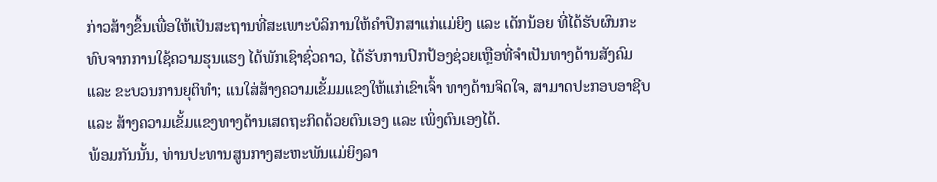ກ່າວສ້າງຂຶ້ນເພື່ອໃຫ້ເປັນສະຖານທີ່ສະເພາະບໍລິການໃຫ້ຄໍາປຶກສາແກ່ແມ່ຍິງ ແລະ ເດັກນ້ອຍ ທີ່ໄດ້ຮັບຜົນກະທົບຈາກການໃຊ້ຄວາມຮຸນແຮງ ໄດ້ພັກເຊົາຊົ່ວຄາວ, ໄດ້ຮັບການປົກປ້ອງຊ່ວຍເຫຼືອທີ່ຈໍາເປັນທາງດ້ານສັງຄົມ ແລະ ຂະບວນການຍຸຕິທຳ; ແນໃສ່ສ້າງຄວາມເຂັ້ມມແຂງໃຫ້ແກ່ເຂົາເຈົ້າ ທາງດ້ານຈິດໃຈ, ສາມາດປະກອບອາຊີບ ແລະ ສ້າງຄວາມເຂັ້ມແຂງທາງດ້ານເສດຖະກິດດ້ວຍຕົນເອງ ແລະ ເພິ່ງຕົນເອງໄດ້.
ພ້ອມກັນນັ້ນ, ທ່ານປະທານສູນກາງສະຫະພັນແມ່ຍິງລາ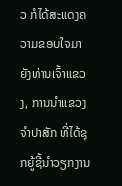ວ ກໍໄດ້ສະແດງຄວາມຂອບໃຈມາຍັງທ່ານເຈົ້າແຂວງ, ການນຳແຂວງຈຳປາສັກ ທີ່ໄດ້ຊຸກຍູ້ຊີ້ນຳວຽກງານ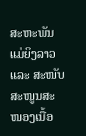ສະຫະພັນແມ່ຍິງລາວ ແລະ ສະໜັບສະໜູນສະໜອງເນື້ອ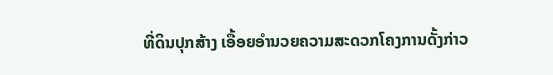ທີ່ດິນປຸກສ້າງ ເອື້ອຍອໍານວຍຄວາມສະດວກໂຄງການດັ້ງກ່າວ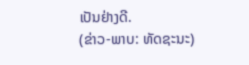ເປັນຢ່າງດີ.
(ຂ່າວ-ພາບ: ທັດຊະນະ)